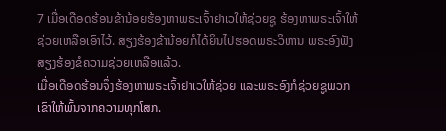7 ເມື່ອເດືອດຮ້ອນຂ້ານ້ອຍຮ້ອງຫາພຣະເຈົ້າຢາເວໃຫ້ຊ່ວຍຊູ ຮ້ອງຫາພຣະເຈົ້າໃຫ້ຊ່ວຍເຫລືອເອົາໄວ້. ສຽງຮ້ອງຂ້ານ້ອຍກໍໄດ້ຍິນໄປຮອດພຣະວິຫານ ພຣະອົງຟັງສຽງຮ້ອງຂໍຄວາມຊ່ວຍເຫລືອແລ້ວ.
ເມື່ອເດືອດຮ້ອນຈຶ່ງຮ້ອງຫາພຣະເຈົ້າຢາເວໃຫ້ຊ່ວຍ ແລະພຣະອົງກໍຊ່ວຍຊູພວກເຂົາໃຫ້ພົ້ນຈາກຄວາມທຸກໂສກ.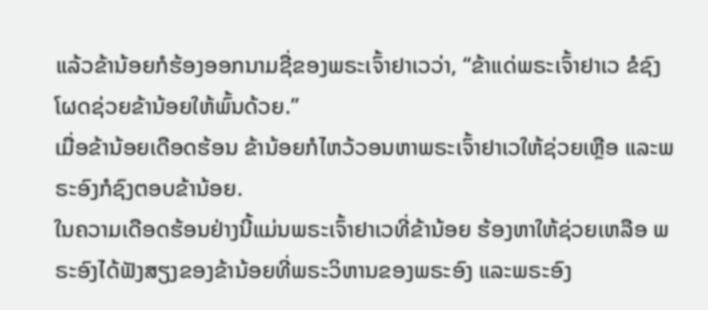ແລ້ວຂ້ານ້ອຍກໍຮ້ອງອອກນາມຊື່ຂອງພຣະເຈົ້າຢາເວວ່າ, “ຂ້າແດ່ພຣະເຈົ້າຢາເວ ຂໍຊົງໂຜດຊ່ວຍຂ້ານ້ອຍໃຫ້ພົ້ນດ້ວຍ.”
ເມື່ອຂ້ານ້ອຍເດືອດຮ້ອນ ຂ້ານ້ອຍກໍໄຫວ້ວອນຫາພຣະເຈົ້າຢາເວໃຫ້ຊ່ວຍເຫຼືອ ແລະພຣະອົງກໍຊົງຕອບຂ້ານ້ອຍ.
ໃນຄວາມເດືອດຮ້ອນຢ່າງນີ້ແມ່ນພຣະເຈົ້າຢາເວທີ່ຂ້ານ້ອຍ ຮ້ອງຫາໃຫ້ຊ່ວຍເຫລືອ ພຣະອົງໄດ້ຟັງສຽງຂອງຂ້ານ້ອຍທີ່ພຣະວິຫານຂອງພຣະອົງ ແລະພຣະອົງ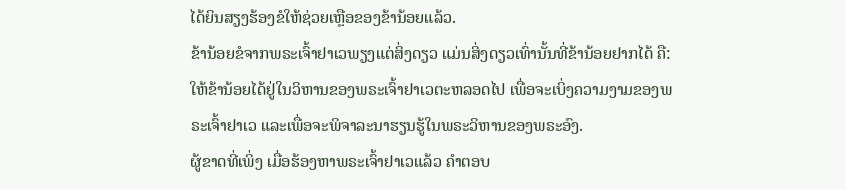ໄດ້ຍິນສຽງຮ້ອງຂໍໃຫ້ຊ່ວຍເຫຼືອຂອງຂ້ານ້ອຍແລ້ວ.
ຂ້ານ້ອຍຂໍຈາກພຣະເຈົ້າຢາເວພຽງແຕ່ສິ່ງດຽວ ແມ່ນສິ່ງດຽວເທົ່ານັ້ນທີ່ຂ້ານ້ອຍຢາກໄດ້ ຄື: ໃຫ້ຂ້ານ້ອຍໄດ້ຢູ່ໃນວິຫານຂອງພຣະເຈົ້າຢາເວຕະຫລອດໄປ ເພື່ອຈະເບິ່ງຄວາມງາມຂອງພຣະເຈົ້າຢາເວ ແລະເພື່ອຈະພິຈາລະນາຮຽນຮູ້ໃນພຣະວິຫານຂອງພຣະອົງ.
ຜູ້ຂາດທີ່ເພິ່ງ ເມື່ອຮ້ອງຫາພຣະເຈົ້າຢາເວແລ້ວ ຄຳຕອບ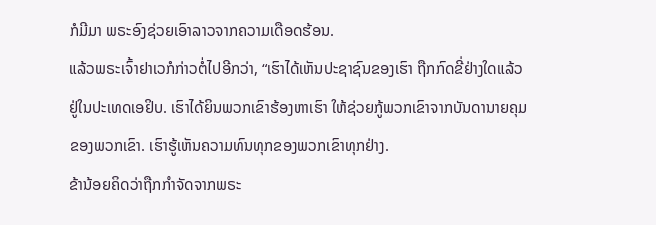ກໍມີມາ ພຣະອົງຊ່ວຍເອົາລາວຈາກຄວາມເດືອດຮ້ອນ.
ແລ້ວພຣະເຈົ້າຢາເວກໍກ່າວຕໍ່ໄປອີກວ່າ, “ເຮົາໄດ້ເຫັນປະຊາຊົນຂອງເຮົາ ຖືກກົດຂີ່ຢ່າງໃດແລ້ວຢູ່ໃນປະເທດເອຢິບ. ເຮົາໄດ້ຍິນພວກເຂົາຮ້ອງຫາເຮົາ ໃຫ້ຊ່ວຍກູ້ພວກເຂົາຈາກບັນດານາຍຄຸມຂອງພວກເຂົາ. ເຮົາຮູ້ເຫັນຄວາມທົນທຸກຂອງພວກເຂົາທຸກຢ່າງ.
ຂ້ານ້ອຍຄິດວ່າຖືກກຳຈັດຈາກພຣະ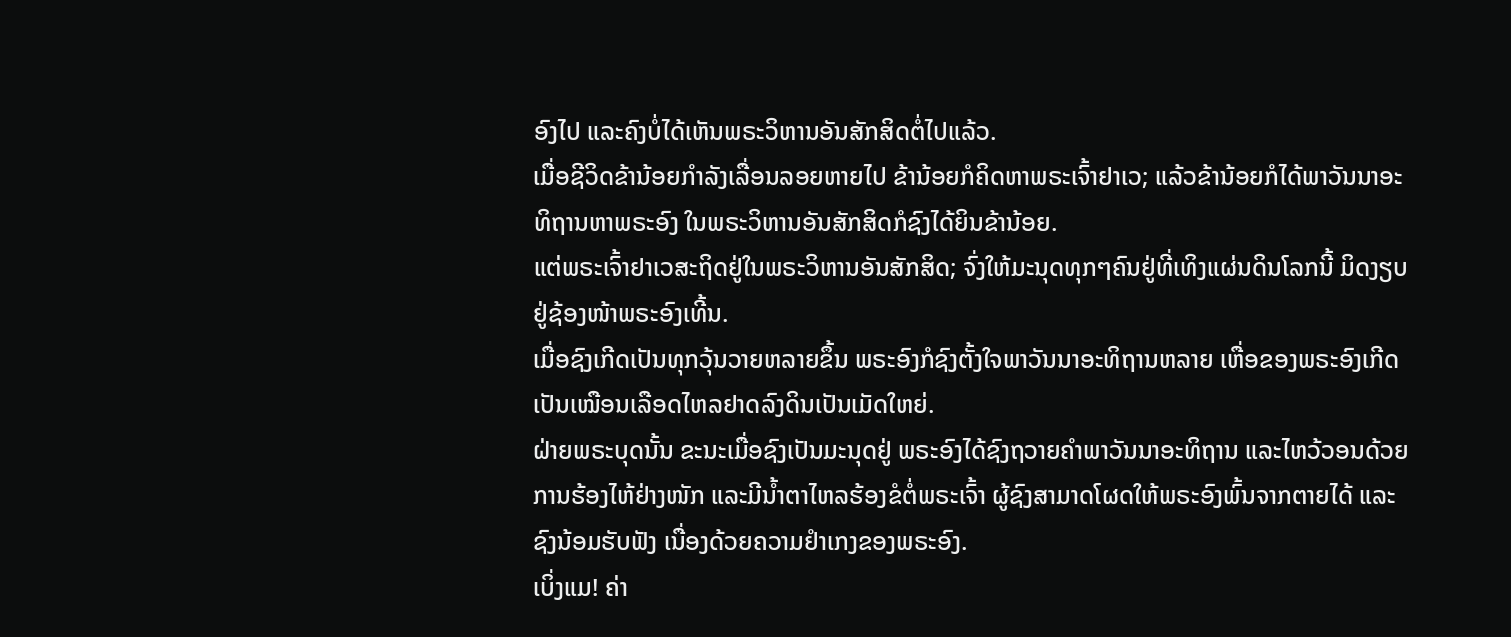ອົງໄປ ແລະຄົງບໍ່ໄດ້ເຫັນພຣະວິຫານອັນສັກສິດຕໍ່ໄປແລ້ວ.
ເມື່ອຊີວິດຂ້ານ້ອຍກຳລັງເລື່ອນລອຍຫາຍໄປ ຂ້ານ້ອຍກໍຄິດຫາພຣະເຈົ້າຢາເວ; ແລ້ວຂ້ານ້ອຍກໍໄດ້ພາວັນນາອະທິຖານຫາພຣະອົງ ໃນພຣະວິຫານອັນສັກສິດກໍຊົງໄດ້ຍິນຂ້ານ້ອຍ.
ແຕ່ພຣະເຈົ້າຢາເວສະຖິດຢູ່ໃນພຣະວິຫານອັນສັກສິດ; ຈົ່ງໃຫ້ມະນຸດທຸກໆຄົນຢູ່ທີ່ເທິງແຜ່ນດິນໂລກນີ້ ມິດງຽບຢູ່ຊ້ອງໜ້າພຣະອົງເທີ້ນ.
ເມື່ອຊົງເກີດເປັນທຸກວຸ້ນວາຍຫລາຍຂຶ້ນ ພຣະອົງກໍຊົງຕັ້ງໃຈພາວັນນາອະທິຖານຫລາຍ ເຫື່ອຂອງພຣະອົງເກີດເປັນເໝືອນເລືອດໄຫລຢາດລົງດິນເປັນເມັດໃຫຍ່.
ຝ່າຍພຣະບຸດນັ້ນ ຂະນະເມື່ອຊົງເປັນມະນຸດຢູ່ ພຣະອົງໄດ້ຊົງຖວາຍຄຳພາວັນນາອະທິຖານ ແລະໄຫວ້ວອນດ້ວຍການຮ້ອງໄຫ້ຢ່າງໜັກ ແລະມີນໍ້າຕາໄຫລຮ້ອງຂໍຕໍ່ພຣະເຈົ້າ ຜູ້ຊົງສາມາດໂຜດໃຫ້ພຣະອົງພົ້ນຈາກຕາຍໄດ້ ແລະຊົງນ້ອມຮັບຟັງ ເນື່ອງດ້ວຍຄວາມຢຳເກງຂອງພຣະອົງ.
ເບິ່ງແມ! ຄ່າ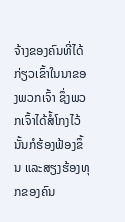ຈ້າງຂອງຄົນທີ່ໄດ້ກ່ຽວເຂົ້າໃນນາຂອງພວກເຈົ້າ ຊຶ່ງພວກເຈົ້າໄດ້ສໍ້ໂກງໄວ້ນັ້ນກໍຮ້ອງຟ້ອງຂຶ້ນ ແລະສຽງຮ້ອງທຸກຂອງຄົນ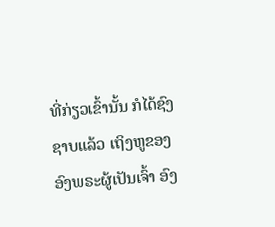ທີ່ກ່ຽວເຂົ້ານັ້ນ ກໍໄດ້ຊົງຊາບແລ້ວ ເຖິງຫູຂອງອົງພຣະຜູ້ເປັນເຈົ້າ ອົງ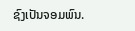ຊົງເປັນຈອມພົນ.